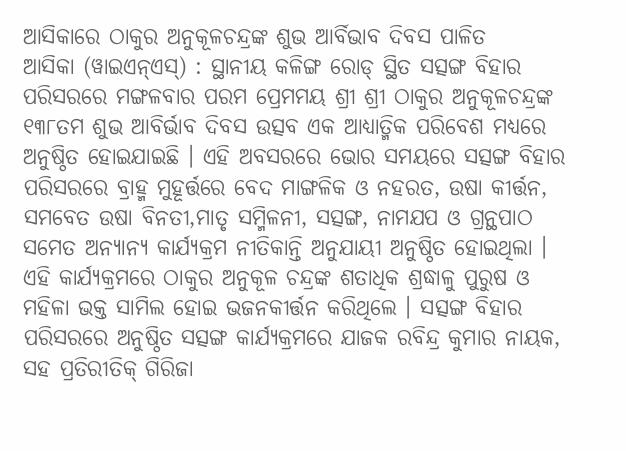ଆସିକାରେ ଠାକୁର ଅନୁକୂଳଚନ୍ଦ୍ରଙ୍କ ଶୁଭ ଆର୍ବିଭାବ ଦିବସ ପାଳିତ
ଆସିକା (ୱାଇଏନ୍ଏସ୍) : ସ୍ଥାନୀୟ କଳିଙ୍ଗ ରୋଡ୍ ସ୍ଥିତ ସତ୍ସଙ୍ଗ ବିହାର ପରିସରରେ ମଙ୍ଗଳବାର ପରମ ପ୍ରେମମୟ ଶ୍ରୀ ଶ୍ରୀ ଠାକୁର ଅନୁକୂଳଚନ୍ଦ୍ରଙ୍କ ୧୩୮ତମ ଶୁଭ ଆବିର୍ଭାବ ଦିବସ ଉତ୍ସବ ଏକ ଆଧ୍ୟାତ୍ମିକ ପରିବେଶ ମଧ୍ୟରେ ଅନୁଷ୍ଠିତ ହୋଇଯାଇଛି । ଏହି ଅବସରରେ ଭୋର ସମୟରେ ସତ୍ସଙ୍ଗ ବିହାର ପରିସରରେ ବ୍ରାହ୍ମ ମୁହୂର୍ତ୍ତରେ ବେଦ ମାଙ୍ଗଳିକ ଓ ନହରତ, ଉଷା କୀର୍ତ୍ତନ, ସମବେତ ଉଷା ବିନତୀ,ମାତୃ ସମ୍ମିଳନୀ, ସତ୍ସଙ୍ଗ, ନାମଯପ ଓ ଗ୍ରନ୍ଥପାଠ ସମେତ ଅନ୍ୟାନ୍ୟ କାର୍ଯ୍ୟକ୍ରମ ନୀତିକାନ୍ତି ଅନୁଯାୟୀ ଅନୁଷ୍ଠିତ ହୋଇଥିଲା । ଏହି କାର୍ଯ୍ୟକ୍ରମରେ ଠାକୁର ଅନୁକୂଳ ଚନ୍ଦ୍ରଙ୍କ ଶତାଧିକ ଶ୍ରଦ୍ଧାଳୁ ପୁରୁଷ ଓ ମହିଳା ଭକ୍ତ ସାମିଲ ହୋଇ ଭଜନକୀର୍ତ୍ତନ କରିଥିଲେ । ସତ୍ସଙ୍ଗ ବିହାର ପରିସରରେ ଅନୁଷ୍ଠିତ ସତ୍ସଙ୍ଗ କାର୍ଯ୍ୟକ୍ରମରେ ଯାଜକ ରବିନ୍ଦ୍ର କୁମାର ନାୟକ, ସହ ପ୍ରତିରୀତିକ୍ ଗିରିଜା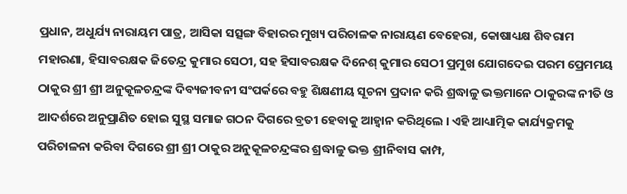ପ୍ରଧାନ, ଅଧୁର୍ଯ୍ୟ ନାରାୟମ ପାତ୍ର, ଆସିକା ସତ୍ସଙ୍ଗ ବିହାରର ମୁଖ୍ୟ ପରିଚାଳକ ନାରାୟଣ ବେହେରା, କୋଷାଧ୍ୟକ୍ଷ ଶିବରାମ ମହାରଣା, ହିସାବରକ୍ଷକ ଜିତେନ୍ଦ୍ର କୁମାର ସେଠୀ, ସହ ହିସାବରକ୍ଷକ ଦିନେଶ୍ କୁମାର ସେଠୀ ପ୍ରମୁଖ ଯୋଗଦେଇ ପରମ ପ୍ରେମମୟ ଠାକୁର ଶ୍ରୀ ଶ୍ରୀ ଅନୁକୂଳଚନ୍ଦ୍ରଙ୍କ ଦିବ୍ୟଜୀବନୀ ସଂପର୍କରେ ବହୁ ଶିକ୍ଷଣୀୟ ସୂଚନା ପ୍ରଦାନ କରି ଶ୍ରଦ୍ଧାଳୁ ଭକ୍ତମାନେ ଠାକୁରଙ୍କ ନୀତି ଓ ଆଦର୍ଶରେ ଅନୁପ୍ରାଣିତ ହୋଇ ସୁସ୍ଥ ସମାଜ ଗଠନ ଦିଗରେ ବ୍ରତୀ ହେବାକୁ ଆହ୍ୱାନ କରିଥିଲେ । ଏହି ଆଧ୍ୟାତ୍ମିକ କାର୍ଯ୍ୟକ୍ରମକୁ ପରିଚାଳନା କରିବା ଦିଗରେ ଶ୍ରୀ ଶ୍ରୀ ଠାକୁର ଅନୁକୂଳଚନ୍ଦ୍ରଙ୍କର ଶ୍ରଦ୍ଧାଳୁ ଭକ୍ତ ଶ୍ରୀନିବାସ କାମ୍ପ,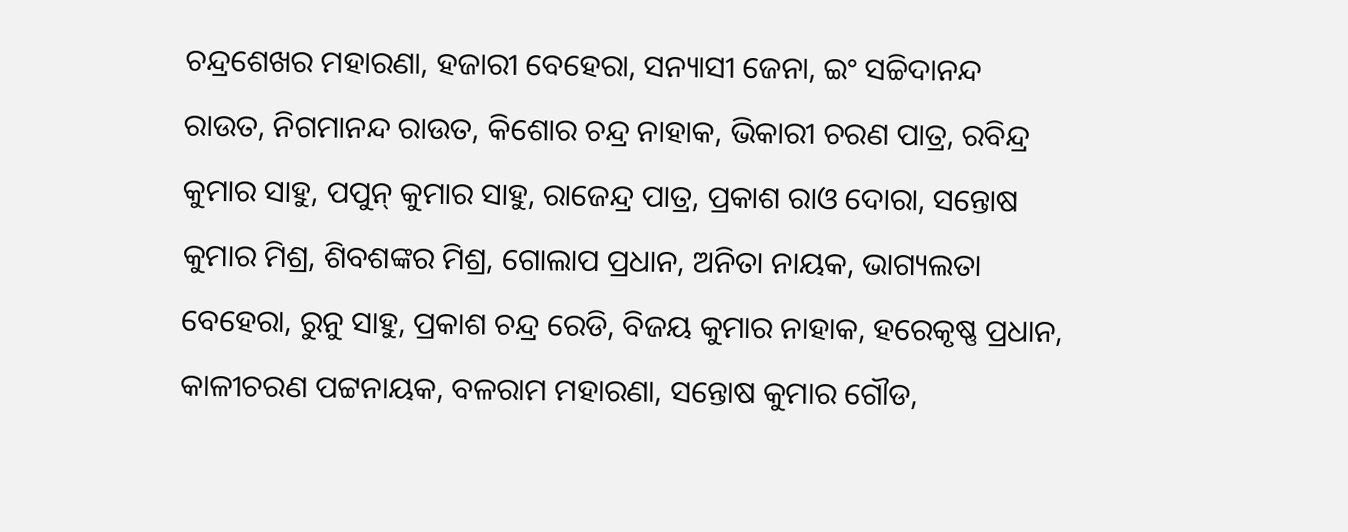ଚନ୍ଦ୍ରଶେଖର ମହାରଣା, ହଜାରୀ ବେହେରା, ସନ୍ୟାସୀ ଜେନା, ଇଂ ସଚ୍ଚିଦାନନ୍ଦ ରାଉତ, ନିଗମାନନ୍ଦ ରାଉତ, କିଶୋର ଚନ୍ଦ୍ର ନାହାକ, ଭିକାରୀ ଚରଣ ପାତ୍ର, ରବିନ୍ଦ୍ର କୁମାର ସାହୁ, ପପୁନ୍ କୁମାର ସାହୁ, ରାଜେନ୍ଦ୍ର ପାତ୍ର, ପ୍ରକାଶ ରାଓ ଦୋରା, ସନ୍ତୋଷ କୁମାର ମିଶ୍ର, ଶିବଶଙ୍କର ମିଶ୍ର, ଗୋଲାପ ପ୍ରଧାନ, ଅନିତା ନାୟକ, ଭାଗ୍ୟଲତା ବେହେରା, ରୁନୁ ସାହୁ, ପ୍ରକାଶ ଚନ୍ଦ୍ର ରେଡି, ବିଜୟ କୁମାର ନାହାକ, ହରେକୃଷ୍ଣ ପ୍ରଧାନ, କାଳୀଚରଣ ପଟ୍ଟନାୟକ, ବଳରାମ ମହାରଣା, ସନ୍ତୋଷ କୁମାର ଗୌଡ,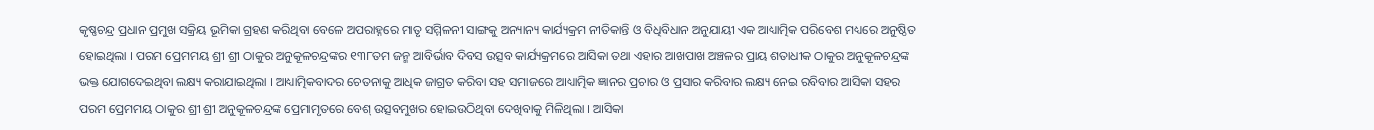କୃଷ୍ଣଚନ୍ଦ୍ର ପ୍ରଧାନ ପ୍ରମୁଖ ସକ୍ରିୟ ଭୂମିକା ଗ୍ରହଣ କରିଥିବା ବେଳେ ଅପରାହ୍ନରେ ମାତୃ ସମ୍ମିଳନୀ ସାଙ୍ଗକୁ ଅନ୍ୟାନ୍ୟ କାର୍ଯ୍ୟକ୍ରମ ନୀତିକାନ୍ତି ଓ ବିଧିବିଧାନ ଅନୁଯାୟୀ ଏକ ଆଧ୍ୟାତ୍ମିକ ପରିବେଶ ମଧ୍ୟରେ ଅନୁଷ୍ଠିତ ହୋଇଥିଲା । ପରମ ପ୍ରେମମୟ ଶ୍ରୀ ଶ୍ରୀ ଠାକୁର ଅନୁକୂଳଚନ୍ଦ୍ରଙ୍କର ୧୩୮ତମ ଜନ୍ମ ଆବିର୍ଭାବ ଦିବସ ଉତ୍ସବ କାର୍ଯ୍ୟକ୍ରମରେ ଆସିକା ତଥା ଏହାର ଆଖପାଖ ଅଞ୍ଚଳର ପ୍ରାୟ ଶତାଧୀକ ଠାକୁର ଅନୁକୂଳଚନ୍ଦ୍ରଙ୍କ ଭକ୍ତ ଯୋଗଦେଇଥିବା ଲକ୍ଷ୍ୟ କରାଯାଇଥିଲା । ଆଧ୍ୟାତ୍ମିକବାଦର ଚେତନାକୁ ଆଧିକ ଜାଗ୍ରତ କରିବା ସହ ସମାଜରେ ଆଧ୍ୟାତ୍ମିକ ଜ୍ଞାନର ପ୍ରଚାର ଓ ପ୍ରସାର କରିବାର ଲକ୍ଷ୍ୟ ନେଇ ରବିବାର ଆସିକା ସହର ପରମ ପ୍ରେମମୟ ଠାକୁର ଶ୍ରୀ ଶ୍ରୀ ଅନୁକୂଳଚନ୍ଦ୍ରଙ୍କ ପ୍ରେମାମୃତରେ ବେଶ୍ ଉତ୍ସବମୁଖର ହୋଇଉଠିଥିବା ଦେଖିବାକୁ ମିଳିଥିଲା । ଆସିକା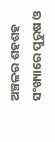ଅଞ୍ଚଳର ଶହଶହ ସଂଖ୍ୟାରେ ପୁରୁଷ ଓ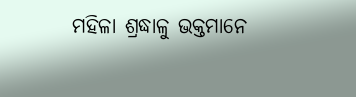ମହିଳା ଶ୍ରଦ୍ଧାଳୁ ଭକ୍ତମାନେ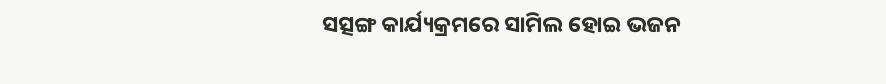ସତ୍ସଙ୍ଗ କାର୍ଯ୍ୟକ୍ରମରେ ସାମିଲ ହୋଇ ଭଜନ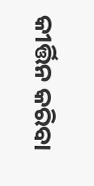କୀର୍ତ୍ତିନ କରିବା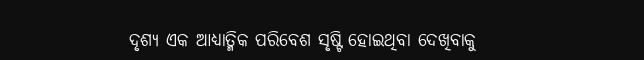ଦୃଶ୍ୟ ଏକ ଆଧ୍ୟାତ୍ମିକ ପରିବେଶ ସୃଷ୍ଟି ହୋଇଥିବା ଦେଖିବାକୁ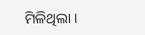ମିଳିଥିଲା ।